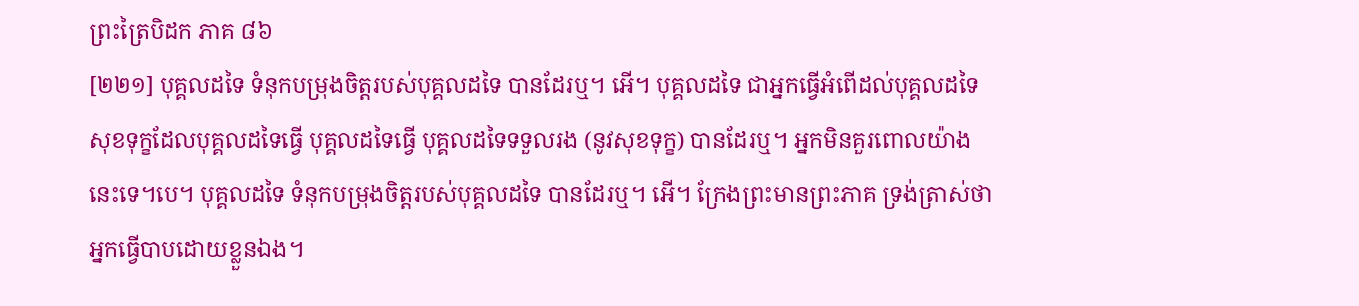ព្រះត្រៃបិដក ភាគ ៨៦
[២២១] បុគ្គលដទៃ ទំនុកបម្រុងចិត្តរបស់បុគ្គលដទៃ បានដែរឬ។ អើ។ បុគ្គលដទៃ ជាអ្នកធ្វើអំពើដល់បុគ្គលដទៃ សុខទុក្ខដែលបុគ្គលដទៃធ្វើ បុគ្គលដទៃធើ្វ បុគ្គលដទៃទទួលរង (នូវសុខទុក្ខ) បានដែរឬ។ អ្នកមិនគួរពោលយ៉ាងនេះទេ។បេ។ បុគ្គលដទៃ ទំនុកបម្រុងចិត្តរបស់បុគ្គលដទៃ បានដែរឬ។ អើ។ ក្រែងព្រះមានព្រះភាគ ទ្រង់ត្រាស់ថា អ្នកធ្វើបាបដោយខ្លួនឯង។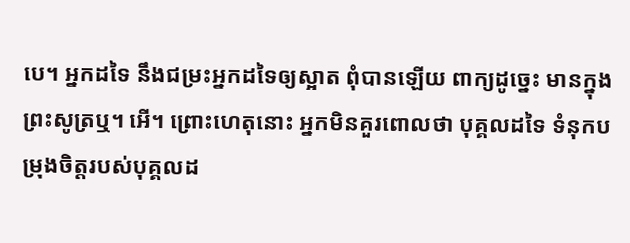បេ។ អ្នកដទៃ នឹងជម្រះអ្នកដទៃឲ្យស្អាត ពុំបានឡើយ ពាក្យដូច្នេះ មានក្នុងព្រះសូត្រឬ។ អើ។ ព្រោះហេតុនោះ អ្នកមិនគួរពោលថា បុគ្គលដទៃ ទំនុកបម្រុងចិត្តរបស់បុគ្គលដ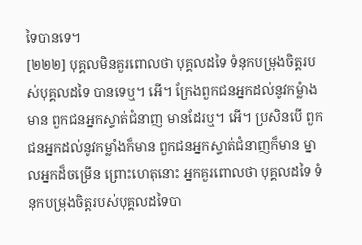ទៃបានទេ។
[២២២] បុគ្គលមិនគួរពោលថា បុគ្គលដទៃ ទំនុកបម្រុងចិត្តរបស់បុគ្គលដទៃ បានទេឬ។ អើ។ ក្រែងពួកជនអ្នកដល់នូវកម្លំាងមាន ពួកជនអ្នកស្ទាត់ជំនាញ មានដែរឬ។ អើ។ ប្រសិនបើ ពួកជនអ្នកដល់នូវកម្លាំងក៏មាន ពួកជនអ្នកស្ទាត់ជំនាញក៏មាន ម្នាលអ្នកដ៏ចម្រើន ព្រោះហេតុនោះ អ្នកគួរពោលថា បុគ្គលដទៃ ទំនុកបម្រុងចិត្តរបស់បុគ្គលដទៃបា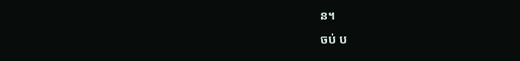ន។
ចប់ ប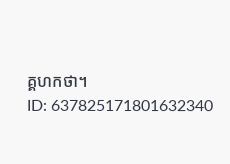គ្គហកថា។
ID: 637825171801632340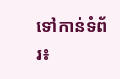ទៅកាន់ទំព័រ៖